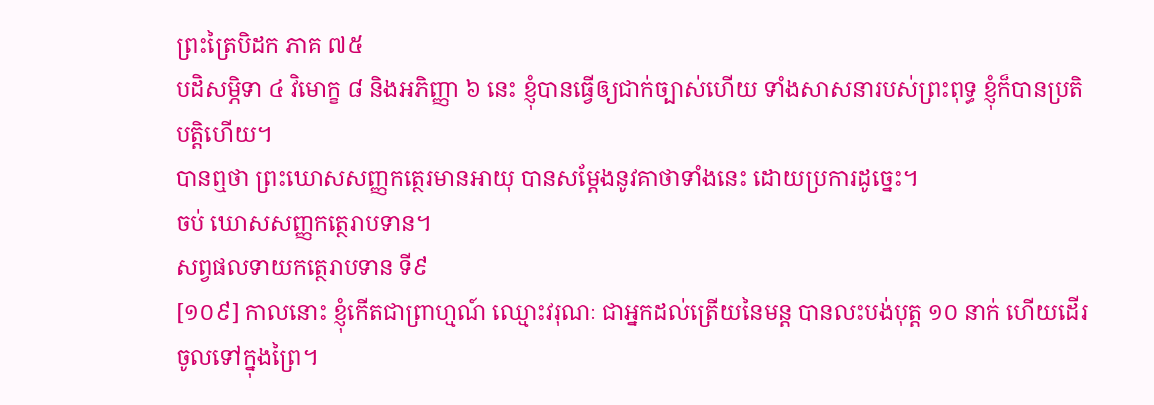ព្រះត្រៃបិដក ភាគ ៧៥
បដិសម្ភិទា ៤ វិមោក្ខ ៨ និងអភិញ្ញា ៦ នេះ ខ្ញុំបានធ្វើឲ្យជាក់ច្បាស់ហើយ ទាំងសាសនារបស់ព្រះពុទ្ធ ខ្ញុំក៏បានប្រតិបត្តិហើយ។
បានឮថា ព្រះឃោសសញ្ញកត្ថេរមានអាយុ បានសម្តែងនូវគាថាទាំងនេះ ដោយប្រការដូច្នេះ។
ចប់ ឃោសសញ្ញកត្ថេរាបទាន។
សព្វផលទាយកត្ថេរាបទាន ទី៩
[១០៩] កាលនោះ ខ្ញុំកើតជាព្រាហ្មណ៍ ឈ្មោះវរុណៈ ជាអ្នកដល់ត្រើយនៃមន្ត បានលះបង់បុត្ត ១០ នាក់ ហើយដើរចូលទៅក្នុងព្រៃ។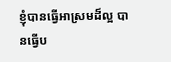ខ្ញុំបានធ្វើអាស្រមដ៏ល្អ បានធ្វើប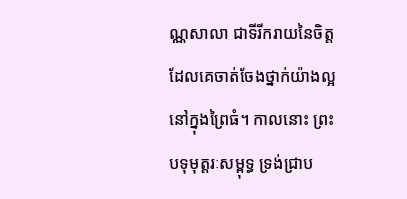ណ្ណសាលា ជាទីរីករាយនៃចិត្ត ដែលគេចាត់ចែងថ្នាក់យ៉ាងល្អ នៅក្នុងព្រៃធំ។ កាលនោះ ព្រះបទុមុត្តរៈសម្ពុទ្ធ ទ្រង់ជ្រាប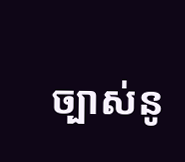ច្បាស់នូ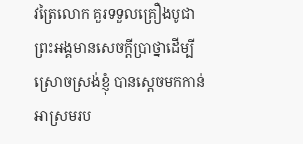វត្រៃលោក គួរទទួលគ្រឿងបូជា ព្រះអង្គមានសេចក្តីប្រាថ្នាដើម្បីស្រោចស្រង់ខ្ញុំ បានសេ្តចមកកាន់អាស្រមរប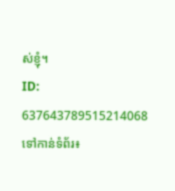ស់ខ្ញុំ។
ID: 637643789515214068
ទៅកាន់ទំព័រ៖